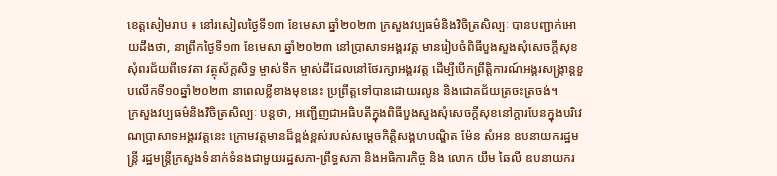ខេត្តសៀមរាប ៖ នៅរសៀលថ្ងៃទី១៣ ខែមេសា ឆ្នាំ២០២៣ ក្រសួងវប្បធម៌និងវិចិត្រសិល្បៈ បានបញ្ជាក់អោយដឹងថា, នាព្រឹកថ្ងៃទី១៣ ខែមេសា ឆ្នាំ២០២៣ នៅប្រាសាទអង្គរវត្ត មានរៀបចំពិធីបួងសួងសុំសេចក្ដីសុខ សុំពរជ័យពីទេវតា វត្ថុស័ក្ដសិទ្ធ ម្ចាស់ទឹក ម្ចាស់ដីដែលនៅថែរក្សាអង្គរវត្ត ដើម្បីបើកព្រឹត្ដិការណ៍អង្គរសង្ក្រាន្ដខួបលើកទី១០ឆ្នាំ២០២៣ នាពេលខ្លីខាងមុខនេះ ប្រព្រឹត្តទៅបានដោយរលូន និងជោគជ័យត្រចះត្រចង់។
ក្រសួងវប្បធម៌និងវិចិត្រសិល្បៈ បន្តថា, អញ្ជើញជាអធិបតីក្នុងពិធីបួងសួងសុំសេចក្ដីសុខនៅក្ដារបែនក្នុងបរិវេណប្រាសាទអង្គរវត្តនេះ ក្រោមវត្តមានដ៏ខ្ពង់ខ្ពស់របស់សម្តេចកិត្តិសង្គហបណ្ឌិត ម៉ែន សំអន ឧបនាយករដ្ឋមន្រ្តី រដ្ឋមន្រ្តីក្រសួងទំនាក់ទំនងជាមួយរដ្ឋសភា-ព្រឹទ្ធសភា និងអធិការកិច្ច និង លោក យឹម ឆៃលី ឧបនាយករ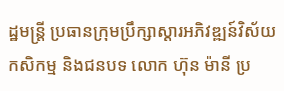ដ្ឋមន្រ្តី ប្រធានក្រុមប្រឹក្សាស្ដារអភិវឌ្ឍន៍វិស័យកសិកម្ម និងជនបទ លោក ហ៊ុន ម៉ានី ប្រ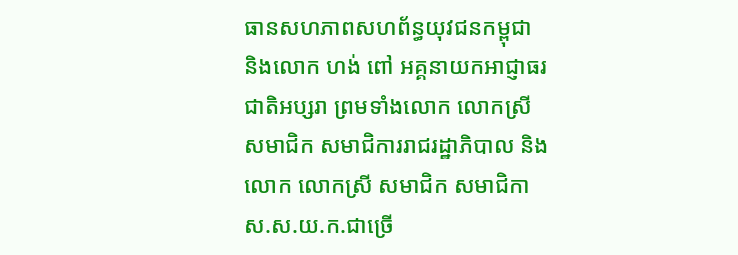ធានសហភាពសហព័ន្ធយុវជនកម្ពុជា និងលោក ហង់ ពៅ អគ្គនាយកអាជ្ញាធរជាតិអប្សរា ព្រមទាំងលោក លោកស្រី សមាជិក សមាជិការរាជរដ្ឋាភិបាល និងលោក លោកស្រី សមាជិក សមាជិកា ស.ស.យ.ក.ជាច្រើ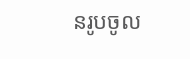នរូបចូល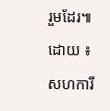រួមដែរ៕
ដោយ ៖ សហការី